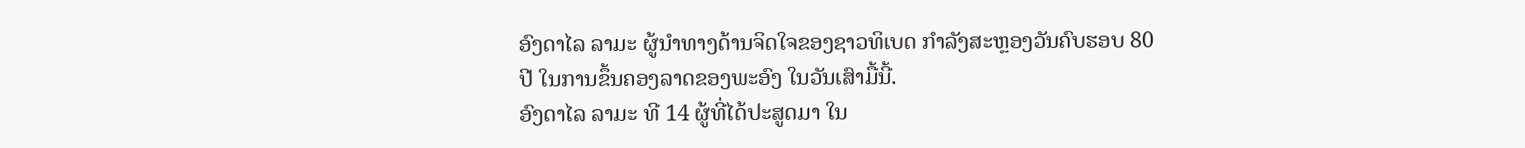ອົງດາໄລ ລາມະ ຜູ້ນຳທາງດ້ານຈິດໃຈຂອງຊາວທິເບດ ກຳລັງສະຫຼອງວັນຄົບຮອບ 80
ປີ ໃນການຂຶ້ນຄອງລາດຂອງພະອົງ ໃນວັນເສົາມື້ນີ້.
ອົງດາໄລ ລາມະ ທີ 14 ຜູ້ທີ່ໄດ້ປະສູດມາ ໃນ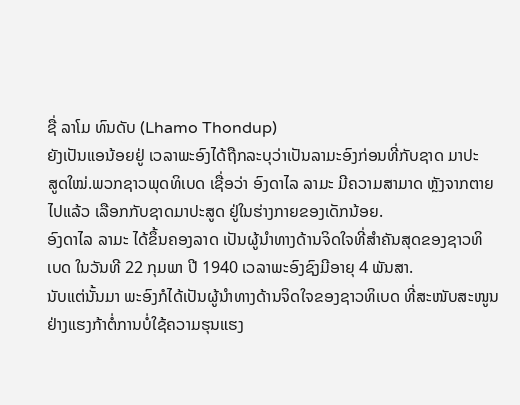ຊື່ ລາໂມ ທົນດັບ (Lhamo Thondup)
ຍັງເປັນແອນ້ອຍຢູ່ ເວລາພະອົງໄດ້ຖືກລະບຸວ່າເປັນລາມະອົງກ່ອນທີ່ກັບຊາດ ມາປະ
ສູດໃໝ່.ພວກຊາວພຸດທິເບດ ເຊື່ອວ່າ ອົງດາໄລ ລາມະ ມີຄວາມສາມາດ ຫຼັງຈາກຕາຍ
ໄປແລ້ວ ເລືອກກັບຊາດມາປະສູດ ຢູ່ໃນຮ່າງກາຍຂອງເດັກນ້ອຍ.
ອົງດາໄລ ລາມະ ໄດ້ຂຶ້ນຄອງລາດ ເປັນຜູ້ນຳທາງດ້ານຈິດໃຈທີ່ສຳຄັນສຸດຂອງຊາວທິ
ເບດ ໃນວັນທີ 22 ກຸມພາ ປີ 1940 ເວລາພະອົງຊົງມີອາຍຸ 4 ພັນສາ.
ນັບແຕ່ນັ້ນມາ ພະອົງກໍໄດ້ເປັນຜູ້ນຳທາງດ້ານຈິດໃຈຂອງຊາວທິເບດ ທີ່ສະໜັບສະໜູນ
ຢ່າງແຮງກ້າຕໍ່ການບໍ່ໃຊ້ຄວາມຮຸນແຮງ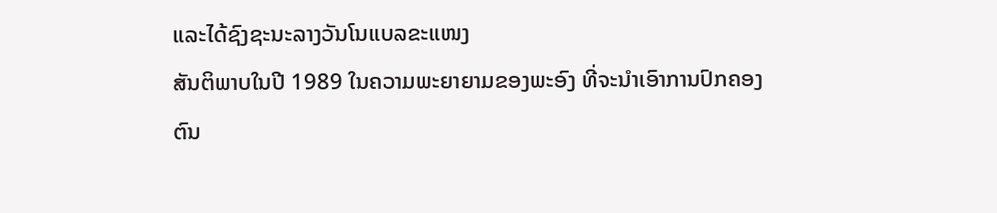ແລະໄດ້ຊົງຊະນະລາງວັນໂນແບລຂະແໜງ
ສັນຕິພາບໃນປີ 1989 ໃນຄວາມພະຍາຍາມຂອງພະອົງ ທີ່ຈະນຳເອົາການປົກຄອງ
ຕົນ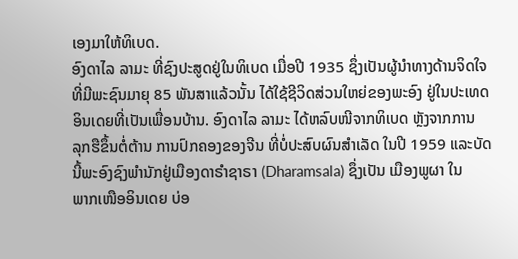ເອງມາໃຫ້ທິເບດ.
ອົງດາໄລ ລາມະ ທີ່ຊົງປະສູດຢູ່ໃນທິເບດ ເມື່ອປີ 1935 ຊຶ່ງເປັນຜູ້ນຳທາງດ້ານຈິດໃຈ
ທີ່ມີພະຊົນມາຍຸ 85 ພັນສາແລ້ວນັ້ນ ໄດ້ໃຊ້ຊີວິດສ່ວນໃຫຍ່ຂອງພະອົງ ຢູ່ໃນປະເທດ
ອິນເດຍທີ່ເປັນເພື່ອນບ້ານ. ອົງດາໄລ ລາມະ ໄດ້ຫລົບໜີຈາກທິເບດ ຫຼັງຈາກການ
ລຸກຮືຂຶ້ນຕໍ່ຕ້ານ ການປົກຄອງຂອງຈີນ ທີ່ບໍ່ປະສົບຜົນສຳເລັດ ໃນປີ 1959 ແລະບັດ
ນີ້ພະອົງຊົງພຳນັກຢູ່ເມືອງດາຣຳຊາຣາ (Dharamsala) ຊຶ່ງເປັນ ເມືອງພູຜາ ໃນ
ພາກເໜືອອິນເດຍ ບ່ອ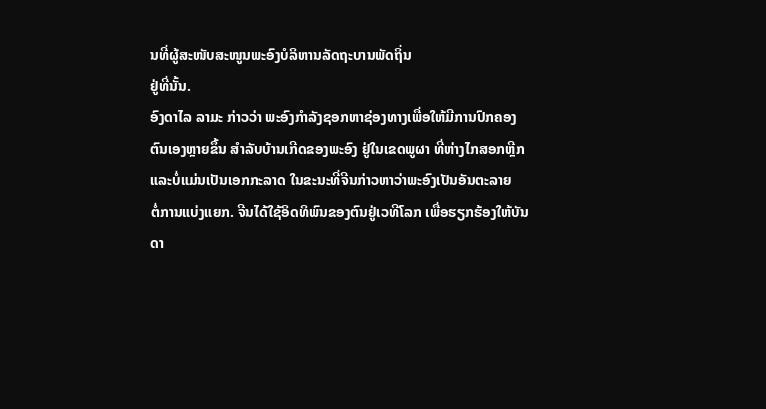ນທີ່ຜູ້ສະໜັບສະໜູນພະອົງບໍລິຫານລັດຖະບານພັດຖິ່ນ
ຢູ່ທີ່ນັ້ນ.
ອົງດາໄລ ລາມະ ກ່າວວ່າ ພະອົງກຳລັງຊອກຫາຊ່ອງທາງເພື່ອໃຫ້ມີການປົກຄອງ
ຕົນເອງຫຼາຍຂຶ້ນ ສຳລັບບ້ານເກີດຂອງພະອົງ ຢູ່ໃນເຂດພູຜາ ທີ່ຫ່າງໄກສອກຫຼີກ
ແລະບໍ່ແມ່ນເປັນເອກກະລາດ ໃນຂະນະທີ່ຈີນກ່າວຫາວ່າພະອົງເປັນອັນຕະລາຍ
ຕໍ່ການແບ່ງແຍກ. ຈີນໄດ້ໃຊ້ອິດທິພົນຂອງຕົນຢູ່ເວທີໂລກ ເພື່ອຮຽກຮ້ອງໃຫ້ບັນດາ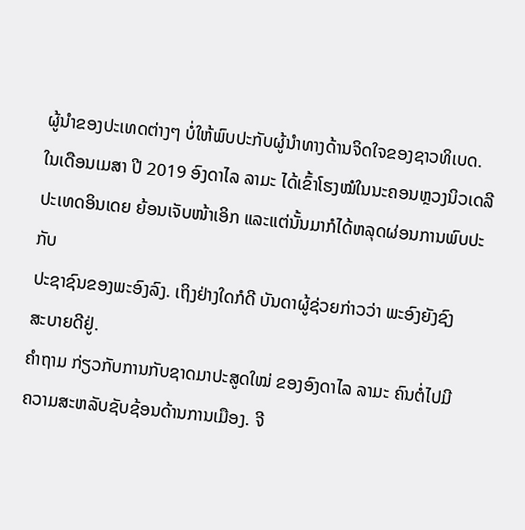ຜູ້ນຳຂອງປະເທດຕ່າງໆ ບໍ່ໃຫ້ພົບປະກັບຜູ້ນຳທາງດ້ານຈິດໃຈຂອງຊາວທິເບດ.
ໃນເດືອນເມສາ ປີ 2019 ອົງດາໄລ ລາມະ ໄດ້ເຂົ້າໂຮງໝໍໃນນະຄອນຫຼວງນິວເດລີ
ປະເທດອິນເດຍ ຍ້ອນເຈັບໜ້າເອິກ ແລະແຕ່ນັ້ນມາກໍໄດ້ຫລຸດຜ່ອນການພົບປະກັບ
ປະຊາຊົນຂອງພະອົງລົງ. ເຖິງຢ່າງໃດກໍດີ ບັນດາຜູ້ຊ່ວຍກ່າວວ່າ ພະອົງຍັງຊົງ
ສະບາຍດີຢູ່.
ຄຳຖາມ ກ່ຽວກັບການກັບຊາດມາປະສູດໃໝ່ ຂອງອົງດາໄລ ລາມະ ຄົນຕໍ່ໄປມີ
ຄວາມສະຫລັບຊັບຊ້ອນດ້ານການເມືອງ. ຈີ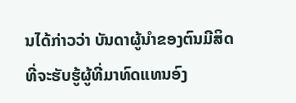ນໄດ້ກ່າວວ່າ ບັນດາຜູ້ນຳຂອງຕົນມີສິດ
ທີ່ຈະຮັບຮູ້ຜູ້ທີ່ມາທົດແທນອົງ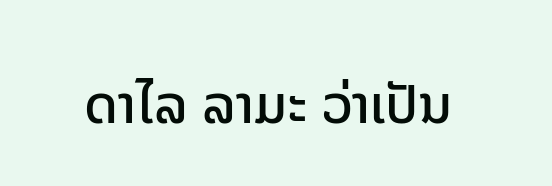ດາໄລ ລາມະ ວ່າເປັນ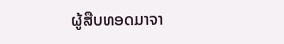ຜູ້ສືບທອດມາຈາ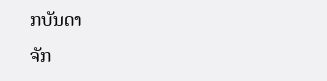ກບັນດາ
ຈັກ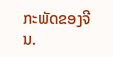ກະພັດຂອງຈີນ.